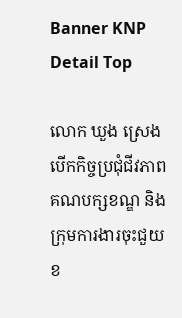Banner KNP Detail Top

លោក ឃួង ស្រេង បើកកិច្ចប្រជុំជីវភាព គណបក្សខណ្ឌ និងក្រុមការងារចុះជួយខ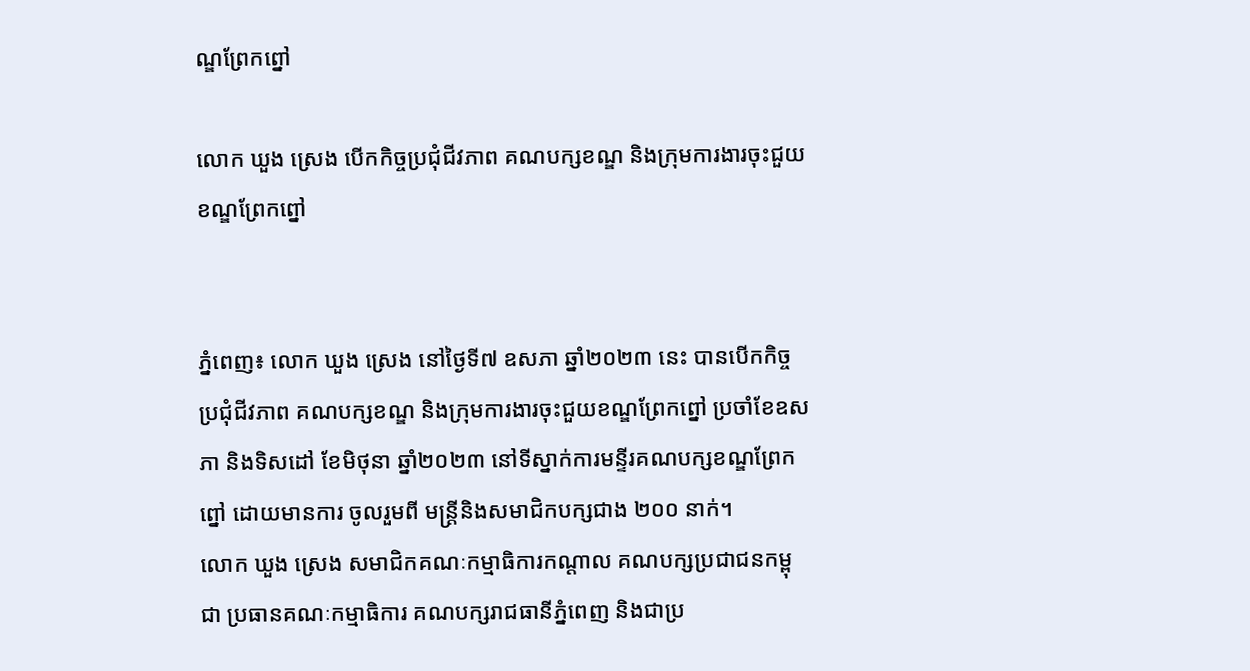ណ្ឌព្រែកព្នៅ

លោក ឃួង ស្រេង បើកកិច្ចប្រជុំជីវភាព គណបក្សខណ្ឌ និងក្រុមការងារចុះជួយខណ្ឌព្រែកព្នៅ


ភ្នំពេញ៖ លោក ឃួង ស្រេង នៅថ្ងៃទី៧ ឧសភា ឆ្នាំ២០២៣ នេះ បានបើកកិច្ចប្រជុំជីវភាព គណបក្សខណ្ឌ និងក្រុមការងារចុះជួយខណ្ឌព្រែកព្នៅ ប្រចាំខែឧសភា និងទិសដៅ ខែមិថុនា ឆ្នាំ២០២៣ នៅទីស្នាក់ការមន្ទីរគណបក្សខណ្ឌព្រែកព្នៅ ដោយមានការ ចូលរួមពី មន្ត្រីនិងសមាជិកបក្សជាង ២០០ នាក់។
លោក ឃួង ស្រេង សមាជិកគណៈកម្មាធិការកណ្តាល គណបក្សប្រជាជនកម្ពុជា ប្រធានគណៈកម្មាធិការ គណបក្សរាជធានីភ្នំពេញ និងជាប្រ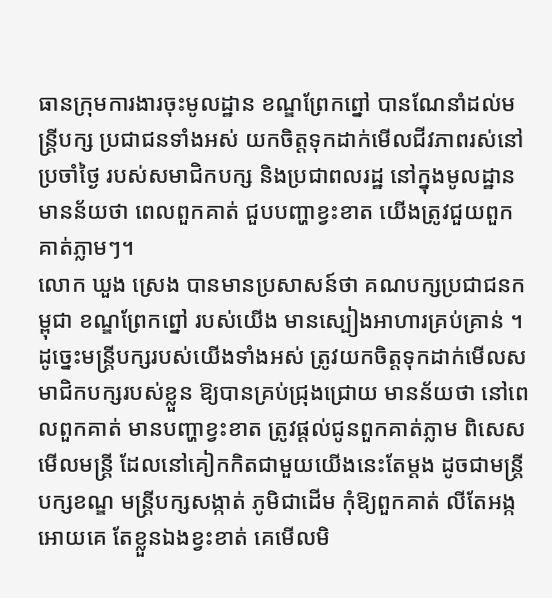ធានក្រុមការងារចុះមូលដ្ឋាន ខណ្ឌព្រែកព្នៅ បានណែនាំដល់មន្ត្រីបក្ស ប្រជាជនទាំងអស់ យកចិត្តទុកដាក់មើលជីវភាពរស់នៅប្រចាំថ្ងៃ របស់សមាជិកបក្ស និងប្រជាពលរដ្ឋ នៅក្នុងមូលដ្ឋាន មានន័យថា ពេលពួកគាត់ ជួបបញ្ហាខ្វះខាត យើងត្រូវជួយពួកគាត់ភ្លាមៗ។
លោក ឃួង ស្រេង បានមានប្រសាសន៍ថា គណបក្សប្រជាជនកម្ពុជា ខណ្ឌព្រែកព្នៅ របស់យើង មានស្បៀងអាហារគ្រប់គ្រាន់ ។ ដូច្នេះមន្ត្រីបក្សរបស់យើងទាំងអស់ ត្រូវយកចិត្តទុកដាក់មើលសមាជិកបក្សរបស់ខ្លួន ឱ្យបានគ្រប់ជ្រុងជ្រោយ មានន័យថា នៅពេលពួកគាត់ មានបញ្ហាខ្វះខាត ត្រូវផ្តល់ជូនពួកគាត់ភ្លាម ពិសេសមើលមន្ត្រី ដែលនៅគៀកកិតជាមួយយើងនេះតែម្តង ដូចជាមន្ត្រីបក្សខណ្ឌ មន្ត្រីបក្សសង្កាត់ ភូមិជាដើម កុំឱ្យពួកគាត់ លីតែអង្កអោយគេ តែខ្លួនឯងខ្វះខាត់ គេមើលមិ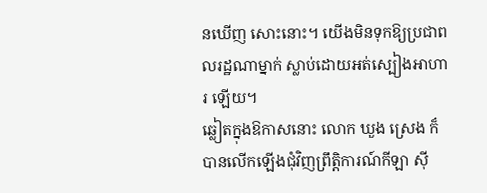នឃើញ សោះនោះ។ យើងមិនទុកឱ្យប្រជាពលរដ្ឋណាម្នាក់ ស្លាប់ដោយអត់ស្បៀងអាហារ ឡើយ។
ឆ្លៀតក្នុងឱកាសនោះ លោក ឃួង ស្រេង ក៏បានលើកឡើងជុំវិញព្រឹត្តិការណ៍កីឡា ស៊ី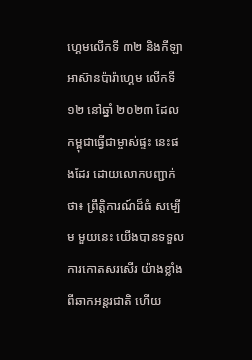ហ្គេមលើកទី ៣២ និងកីឡាអាស៊ានប៉ារ៉ាហ្គេម លើកទី១២ នៅឆ្នាំ ២០២៣ ដែលកម្ពុជាធ្វើជាម្ចាស់ផ្ទះ នេះផងដែរ ដោយលោកបញ្ជាក់ថា៖ ព្រឹត្តិការណ៍ដ៏ធំ សម្បើម មួយនេះ យើងបានទទួលការកោតសរសើរ យ៉ាងខ្លាំងពីឆាកអន្តរជាតិ ហើយ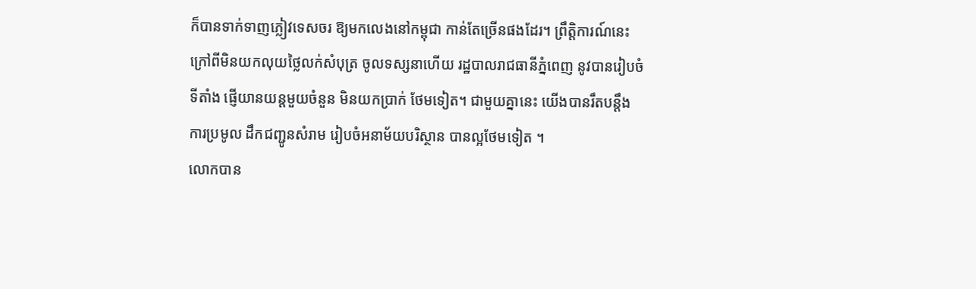ក៏បានទាក់ទាញភ្លៀវទេសចរ ឱ្យមកលេងនៅកម្ពុជា កាន់តែច្រើនផងដែរ។ ព្រឹត្តិការណ៍នេះ ក្រៅពីមិនយកលុយថ្លៃលក់សំបុត្រ ចូលទស្សនាហើយ រដ្ឋបាលរាជធានីភ្នំពេញ នូវបានរៀបចំទីតាំង ផ្ញើយានយន្តមួយចំនួន មិនយកប្រាក់ ថែមទៀត។ ជាមួយគ្នានេះ យើងបានរឹតបន្តឹង ការប្រមូល ដឹកជញ្ជូនសំរាម រៀបចំអនាម័យបរិស្ថាន បានល្អថែមទៀត ។
លោកបាន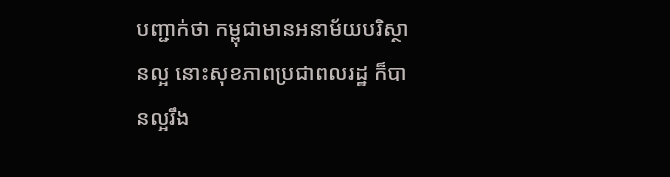បញ្ជាក់ថា កម្ពុជាមានអនាម័យបរិស្ថានល្អ នោះសុខភាពប្រជាពលរដ្ឋ ក៏បានល្អរឹង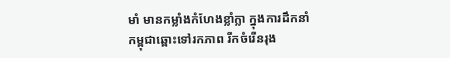មាំ មានកម្លាំងកំហែងខ្លាំក្លា ក្នុងការដឹកនាំកម្ពុជាឆ្ពោះទៅរកភាព រីកចំរើនរុង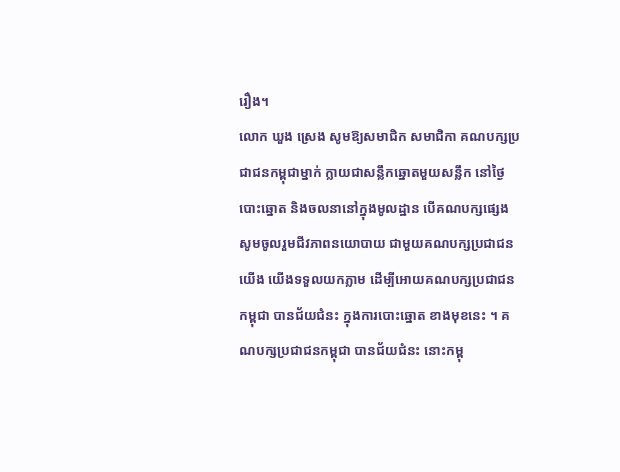រឿង។
លោក ឃួង ស្រេង សូមឱ្យសមាជិក សមាជិកា គណបក្សប្រជាជនកម្ពុជាម្នាក់ ក្លាយជាសន្លឹកឆ្នោតមួយសន្លឹក នៅថ្ងៃបោះឆ្នោត និងចលនានៅក្នុងមូលដ្ឋាន បើគណបក្សផ្សេង សូមចូលរួមជីវភាពនយោបាយ ជាមួយគណបក្សប្រជាជនយើង យើងទទួលយកភ្លាម ដើម្បីអោយគណបក្សប្រជាជនកម្ពុជា បានជ័យជំនះ ក្នុងការបោះឆ្នោត ខាងមុខនេះ ។ គណបក្សប្រជាជនកម្ពុជា បានជ័យជំនះ នោះកម្ពុ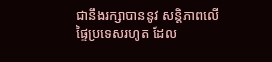ជានឹងរក្សាបាននូវ សន្តិភាពលើផ្ទៃប្រទេសរហូត ដែល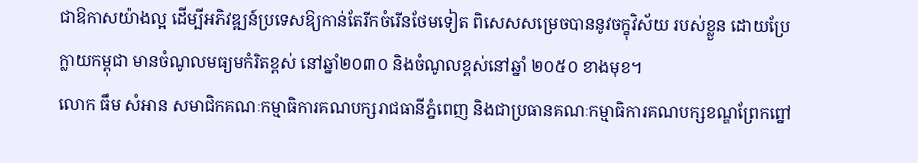ជាឱកាសយ៉ាងល្អ ដើម្បីអភិវឌ្ឍន៍ប្រទេសឱ្យកាន់តែរីកចំរើនថែមទៀត ពិសេសសម្រេចបាននូវចក្ខុវិស័យ របស់ខ្លួន ដោយប្រែក្លាយកម្ពុជា មានចំណូលមធ្យមកំរិតខ្ពស់ នៅឆ្នាំ២០៣០ និងចំណូលខ្ពស់នៅឆ្នាំ ២០៥០ ខាងមុខ។
លោក ធឹម សំអាន សមាជិកគណៈកម្មាធិការគណបក្សរាជធានីភ្នំពេញ និងជាប្រធានគណៈកម្មាធិការគណបក្សខណ្ឌព្រែកព្នៅ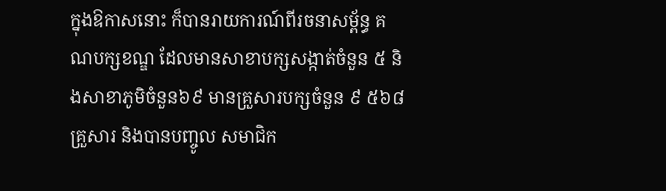ក្នុងឱកាសនោះ ក៏បានរាយការណ៍ពីរចនាសម្ព័ន្ធ គណបក្សខណ្ឌ ដែលមានសាខាបក្សសង្កាត់ចំនួន ៥ និងសាខាភូមិចំនួន៦៩ មានគ្រួសារបក្សចំនួន ៩ ៥៦៨ គ្រួសារ និងបានបញ្ចូល សមាជិក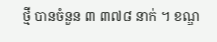ថ្មី បានចំនួន ៣ ៣៧៨ នាក់ ។ ខណ្ឌ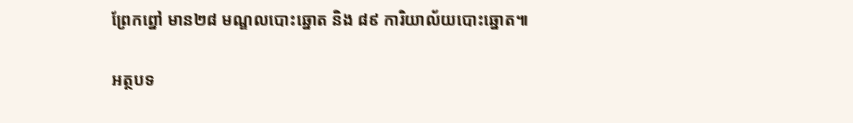ព្រែកព្នៅ មាន២៨ មណ្ឌលបោះឆ្នោត និង ៨៩ ការិយាល័យបោះឆ្នោត៕

អត្ថបទ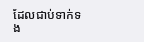ដែលជាប់ទាក់ទង